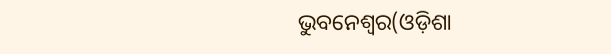ଭୁବନେଶ୍ୱର(ଓଡ଼ିଶା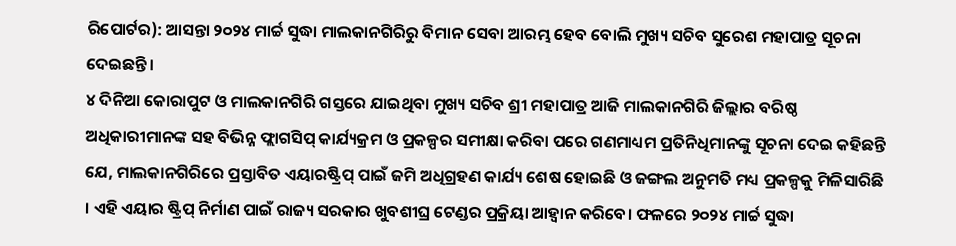ରିପୋର୍ଟର): ଆସନ୍ତା ୨୦୨୪ ମାର୍ଚ୍ଚ ସୁଦ୍ଧା ମାଲକାନଗିରିରୁ ବିମାନ ସେବା ଆରମ୍ଭ ହେବ ବୋଲି ମୁଖ୍ୟ ସଚିବ ସୁରେଶ ମହାପାତ୍ର ସୂଚନା ଦେଇଛନ୍ତି ।
୪ ଦିନିଆ କୋରାପୁଟ ଓ ମାଲକାନଗିରି ଗସ୍ତରେ ଯାଇଥିବା ମୁଖ୍ୟ ସଚିବ ଶ୍ରୀ ମହାପାତ୍ର ଆଜି ମାଲକାନଗିରି ଜିଲ୍ଲାର ବରିଷ୍ଠ ଅଧିକାରୀମାନଙ୍କ ସହ ବିଭିନ୍ନ ଫ୍ଲାଗସିପ୍ କାର୍ଯ୍ୟକ୍ରମ ଓ ପ୍ରକଳ୍ପର ସମୀକ୍ଷା କରିବା ପରେ ଗଣମାଧ୍ୟମ ପ୍ରତିନିଧିମାନଙ୍କୁ ସୂଚନା ଦେଇ କହିଛନ୍ତି ଯେ, ମାଲକାନଗିରିରେ ପ୍ରସ୍ତାବିତ ଏୟାରଷ୍ଟ୍ରିପ୍ ପାଇଁ ଜମି ଅଧିଗ୍ରହଣ କାର୍ଯ୍ୟ ଶେଷ ହୋଇଛି ଓ ଜଙ୍ଗଲ ଅନୁମତି ମଧ୍ୟ ପ୍ରକଳ୍ପକୁ ମିଳିସାରିଛି । ଏହି ଏୟାର ଷ୍ଟ୍ରିପ୍ ନିର୍ମାଣ ପାଇଁ ରାଜ୍ୟ ସରକାର ଖୁବଶୀଘ୍ର ଟେଣ୍ଡର ପ୍ରକ୍ରିୟା ଆହ୍ୱାନ କରିବେ। ଫଳରେ ୨୦୨୪ ମାର୍ଚ୍ଚ ସୁଦ୍ଧା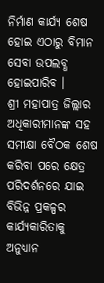ନିର୍ମାଣ କାର୍ଯ୍ୟ ଶେଷ ହୋଇ ଏଠାରୁ ବିମାନ ସେବା ଉପଲବ୍ଧ ହୋଇପାରିବ ।
ଶ୍ରୀ ମହାପାତ୍ର ଜିଲ୍ଲାର ଅଧିକାରୀମାନଙ୍କ ସହ ସମୀକ୍ଷା ବୈଠକ ଶେଷ କରିବା ପରେ କ୍ଷେତ୍ର ପରିଦର୍ଶନରେ ଯାଇ ବିଭିନ୍ନ ପ୍ରକଳ୍ପର କାର୍ଯ୍ୟକାରିତାକୁ ଅନୁଧ୍ୟାନ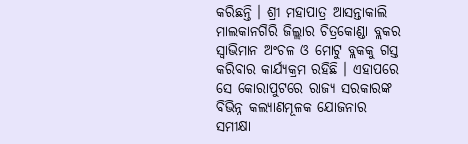କରିଛନ୍ତି । ଶ୍ରୀ ମହାପାତ୍ର ଆସନ୍ତାକାଲି ମାଲକାନଗିରି ଜିଲ୍ଲାର ଚିତ୍ରକୋଣ୍ଡା ବ୍ଲକର ସ୍ୱାଭିମାନ ଅଂଚଳ ଓ ମୋଟୁ ବ୍ଲକକୁ ଗସ୍ତ କରିବାର କାର୍ଯ୍ୟକ୍ରମ ରହିଛି । ଏହାପରେ ସେ କୋରାପୁଟରେ ରାଜ୍ୟ ସରକାରଙ୍କ ବିଭିନ୍ନ କଲ୍ୟାଣମୂଳକ ଯୋଜନାର ସମୀକ୍ଷା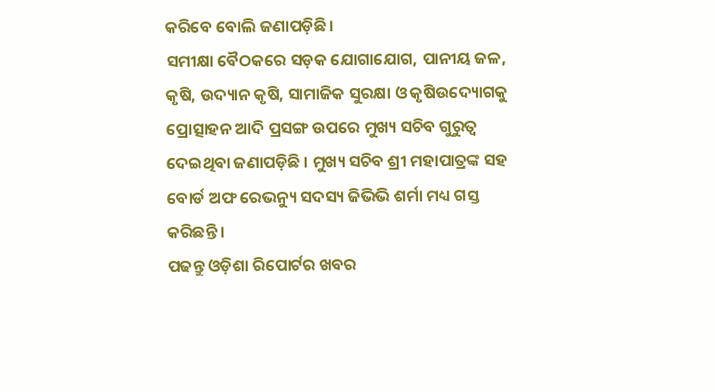କରିବେ ବୋଲି ଜଣାପଡ଼ିଛି ।
ସମୀକ୍ଷା ବୈଠକରେ ସଡ଼କ ଯୋଗାଯୋଗ, ପାନୀୟ ଜଳ, କୃଷି, ଉଦ୍ୟାନ କୃଷି, ସାମାଜିକ ସୁରକ୍ଷା ଓ କୃଷିଉଦ୍ୟୋଗକୁ ପ୍ରୋତ୍ସାହନ ଆଦି ପ୍ରସଙ୍ଗ ଉପରେ ମୁଖ୍ୟ ସଚିବ ଗୁରୁତ୍ୱ ଦେଇଥିବା ଜଣାପଡ଼ିଛି । ମୁଖ୍ୟ ସଚିବ ଶ୍ରୀ ମହାପାତ୍ରଙ୍କ ସହ ବୋର୍ଡ ଅଫ ରେଭନ୍ୟୁ ସଦସ୍ୟ ଜିଭିଭି ଶର୍ମା ମଧ୍ୟ ଗସ୍ତ କରିଛନ୍ତି ।
ପଢନ୍ତୁ ଓଡ଼ିଶା ରିପୋର୍ଟର ଖବର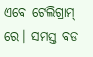ଏବେ ଟେଲିଗ୍ରାମ୍ ରେ। ସମସ୍ତ ବଡ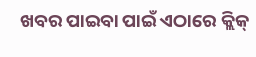ଖବର ପାଇବା ପାଇଁ ଏଠାରେ କ୍ଲିକ୍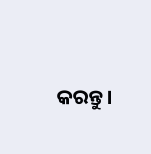କରନ୍ତୁ।